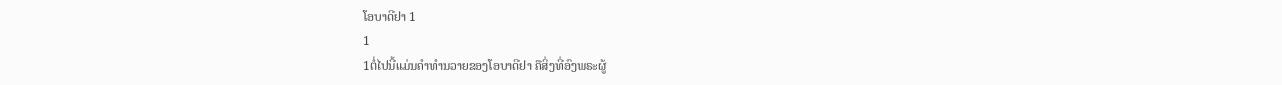ໂອບາດີຢາ 1
1
1ຕໍ່ໄປນີ້ແມ່ນຄຳທຳນວາຍຂອງໂອບາດີຢາ ຄືສິ່ງທີ່ອົງພຣະຜູ້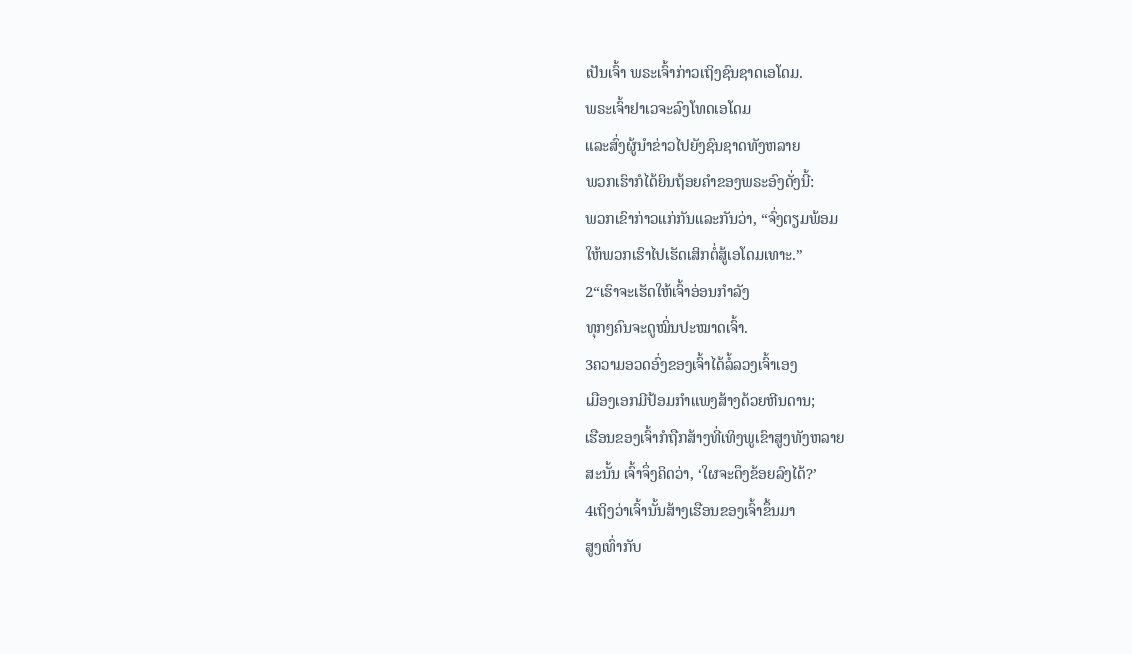ເປັນເຈົ້າ ພຣະເຈົ້າກ່າວເຖິງຊົນຊາດເອໂດມ.
ພຣະເຈົ້າຢາເວຈະລົງໂທດເອໂດມ
ແລະສົ່ງຜູ້ນຳຂ່າວໄປຍັງຊົນຊາດທັງຫລາຍ
ພວກເຮົາກໍໄດ້ຍິນຖ້ອຍຄຳຂອງພຣະອົງດັ່ງນີ້:
ພວກເຂົາກ່າວແກ່ກັນແລະກັນວ່າ, “ຈົ່ງຕຽມພ້ອມ
ໃຫ້ພວກເຮົາໄປເຮັດເສິກຕໍ່ສູ້ເອໂດມເທາະ.”
2“ເຮົາຈະເຮັດໃຫ້ເຈົ້າອ່ອນກຳລັງ
ທຸກໆຄົນຈະດູໝິ່ນປະໝາດເຈົ້າ.
3ຄວາມອວດອົ່ງຂອງເຈົ້າໄດ້ລໍ້ລວງເຈົ້າເອງ
ເມືອງເອກມີປ້ອມກຳແພງສ້າງດ້ວຍຫີນດານ;
ເຮືອນຂອງເຈົ້າກໍຖືກສ້າງທີ່ເທິງພູເຂົາສູງທັງຫລາຍ
ສະນັ້ນ ເຈົ້າຈຶ່ງຄິດວ່າ, ‘ໃຜຈະດຶງຂ້ອຍລົງໄດ້?’
4ເຖິງວ່າເຈົ້ານັ້ນສ້າງເຮືອນຂອງເຈົ້າຂຶ້ນມາ
ສູງເທົ່າກັບ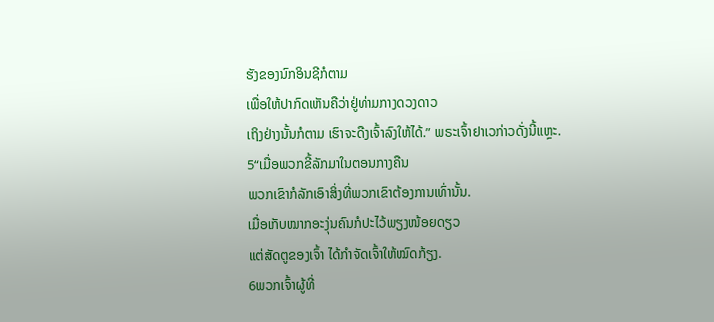ຮັງຂອງນົກອິນຊີກໍຕາມ
ເພື່ອໃຫ້ປາກົດເຫັນຄືວ່າຢູ່ທ່າມກາງດວງດາວ
ເຖິງຢ່າງນັ້ນກໍຕາມ ເຮົາຈະດືງເຈົ້າລົງໃຫ້ໄດ້.” ພຣະເຈົ້າຢາເວກ່າວດັ່ງນີ້ແຫຼະ.
5“ເມື່ອພວກຂີ້ລັກມາໃນຕອນກາງຄືນ
ພວກເຂົາກໍລັກເອົາສິ່ງທີ່ພວກເຂົາຕ້ອງການເທົ່ານັ້ນ.
ເມື່ອເກັບໝາກອະງຸ່ນຄົນກໍປະໄວ້ພຽງໜ້ອຍດຽວ
ແຕ່ສັດຕູຂອງເຈົ້າ ໄດ້ກຳຈັດເຈົ້າໃຫ້ໝົດກ້ຽງ.
6ພວກເຈົ້າຜູ້ທີ່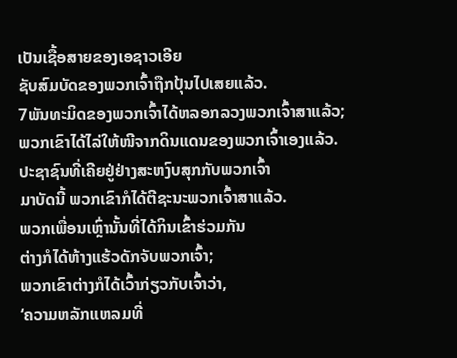ເປັນເຊື້ອສາຍຂອງເອຊາວເອີຍ
ຊັບສົມບັດຂອງພວກເຈົ້າຖືກປຸ້ນໄປເສຍແລ້ວ.
7ພັນທະມິດຂອງພວກເຈົ້າໄດ້ຫລອກລວງພວກເຈົ້າສາແລ້ວ;
ພວກເຂົາໄດ້ໄລ່ໃຫ້ໜີຈາກດິນແດນຂອງພວກເຈົ້າເອງແລ້ວ.
ປະຊາຊົນທີ່ເຄີຍຢູ່ຢ່າງສະຫງົບສຸກກັບພວກເຈົ້າ
ມາບັດນີ້ ພວກເຂົາກໍໄດ້ຕີຊະນະພວກເຈົ້າສາແລ້ວ.
ພວກເພື່ອນເຫຼົ່ານັ້ນທີ່ໄດ້ກິນເຂົ້າຮ່ວມກັນ
ຕ່າງກໍໄດ້ຫ້າງແຮ້ວດັກຈັບພວກເຈົ້າ;
ພວກເຂົາຕ່າງກໍໄດ້ເວົ້າກ່ຽວກັບເຈົ້າວ່າ,
‘ຄວາມຫລັກແຫລມທີ່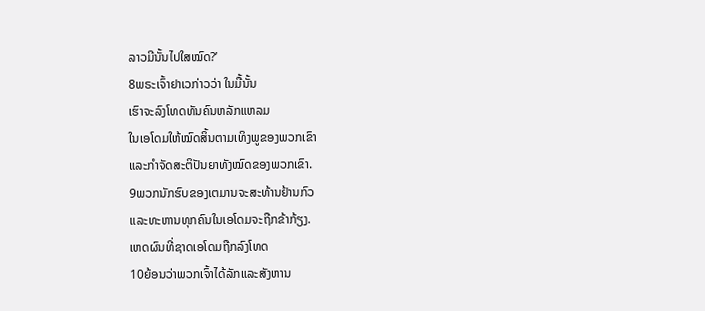ລາວມີນັ້ນໄປໃສໝົດ?’
8ພຣະເຈົ້າຢາເວກ່າວວ່າ ໃນມື້ນັ້ນ
ເຮົາຈະລົງໂທດທັນຄົນຫລັກແຫລມ
ໃນເອໂດມໃຫ້ໝົດສິ້ນຕາມເທິງພູຂອງພວກເຂົາ
ແລະກຳຈັດສະຕິປັນຍາທັງໝົດຂອງພວກເຂົາ.
9ພວກນັກຮົບຂອງເຕມານຈະສະທ້ານຢ້ານກົວ
ແລະທະຫານທຸກຄົນໃນເອໂດມຈະຖືກຂ້າກ້ຽງ.
ເຫດຜົນທີ່ຊາດເອໂດມຖືກລົງໂທດ
10ຍ້ອນວ່າພວກເຈົ້າໄດ້ລັກແລະສັງຫານ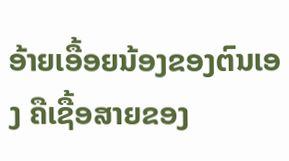ອ້າຍເອື້ອຍນ້ອງຂອງຕົນເອງ ຄືເຊື້ອສາຍຂອງ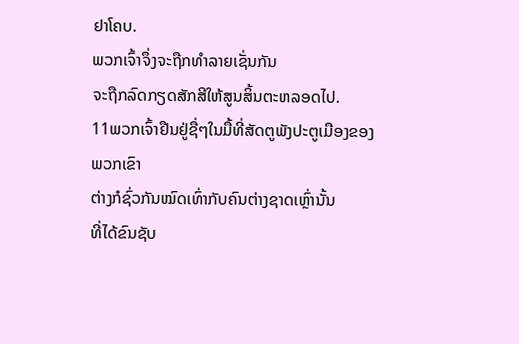ຢາໂຄບ.
ພວກເຈົ້າຈຶ່ງຈະຖືກທຳລາຍເຊັ່ນກັນ
ຈະຖືກລົດກຽດສັກສີໃຫ້ສູນສິ້ນຕະຫລອດໄປ.
11ພວກເຈົ້າຢືນຢູ່ຊື່ໆໃນມື້ທີ່ສັດຕູພັງປະຕູເມືອງຂອງພວກເຂົາ
ຕ່າງກໍຊົ່ວກັນໝົດເທົ່າກັບຄົນຕ່າງຊາດເຫຼົ່ານັ້ນ
ທີ່ໄດ້ຂົນຊັບ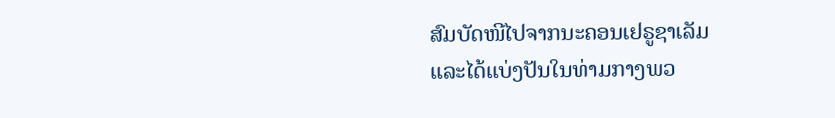ສົມບັດໜີໄປຈາກນະຄອນເຢຣູຊາເລັມ
ແລະໄດ້ແບ່ງປັນໃນທ່າມກາງພວ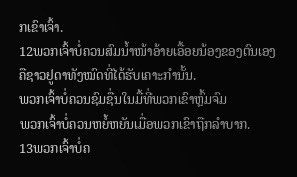ກເຂົາເຈົ້າ.
12ພວກເຈົ້າບໍ່ຄວນສົມນໍ້າໜ້າອ້າຍເອື້ອຍນ້ອງຂອງຕົນເອງ
ຄືຊາວຢູດາທັງໝົດທີ່ໄດ້ຮັບເຄາະກຳນັ້ນ.
ພວກເຈົ້າບໍ່ຄວນຊົມຊື່ນໃນມື້ທີ່ພວກເຂົາຫຼົ້ມຈົມ
ພວກເຈົ້າບໍ່ຄວນຫຍໍ້ຫຍັນເມື່ອພວກເຂົາຖືກລຳບາກ.
13ພວກເຈົ້າບໍ່ຄ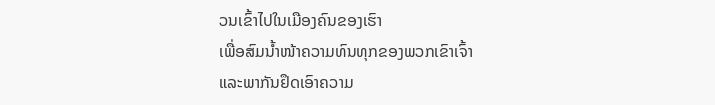ວນເຂົ້າໄປໃນເມືອງຄົນຂອງເຮົາ
ເພື່ອສົມນໍ້າໜ້າຄວາມທົນທຸກຂອງພວກເຂົາເຈົ້າ
ແລະພາກັນຢຶດເອົາຄວາມ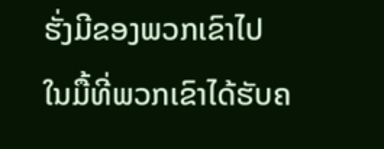ຮັ່ງມີຂອງພວກເຂົາໄປ
ໃນມື້ທີ່ພວກເຂົາໄດ້ຮັບຄ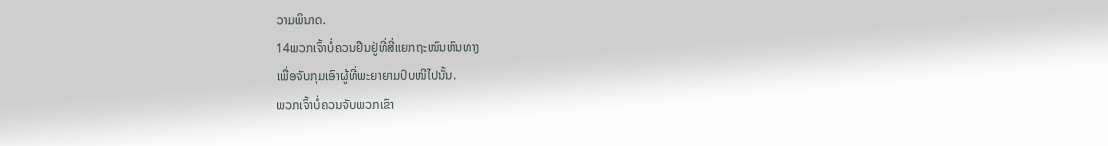ວາມພິນາດ.
14ພວກເຈົ້າບໍ່ຄວນຢືນຢູ່ທີ່ສີ່ແຍກຖະໜົນຫົນທາງ
ເພື່ອຈັບກຸມເອົາຜູ້ທີ່ພະຍາຍາມປົບໜີໄປນັ້ນ.
ພວກເຈົ້າບໍ່ຄວນຈັບພວກເຂົາ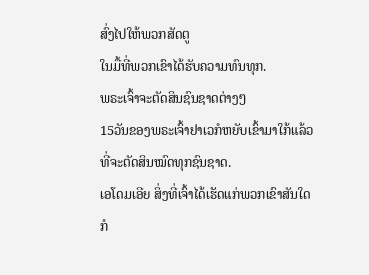ສົ່ງໄປໃຫ້ພວກສັດຕູ
ໃນມື້ທີ່ພວກເຂົາໄດ້ຮັບຄວາມທົນທຸກ.
ພຣະເຈົ້າຈະຕັດສິນຊົນຊາດຕ່າງໆ
15ວັນຂອງພຣະເຈົ້າຢາເວກໍຫຍັບເຂົ້າມາໃກ້ແລ້ວ
ທີ່ຈະຕັດສິນໝົດທຸກຊົນຊາດ.
ເອໂດມເອີຍ ສິ່ງທີ່ເຈົ້າໄດ້ເຮັດແກ່ພວກເຂົາສັນໃດ
ກໍ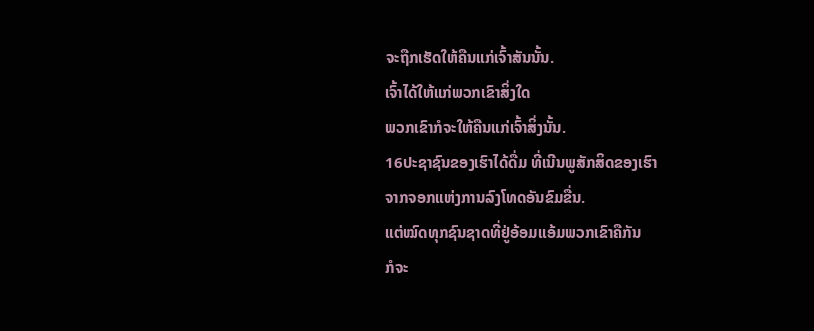ຈະຖືກເຮັດໃຫ້ຄືນແກ່ເຈົ້າສັນນັ້ນ.
ເຈົ້າໄດ້ໃຫ້ແກ່ພວກເຂົາສິ່ງໃດ
ພວກເຂົາກໍຈະໃຫ້ຄືນແກ່ເຈົ້າສິ່ງນັ້ນ.
16ປະຊາຊົນຂອງເຮົາໄດ້ດື່ມ ທີ່ເນີນພູສັກສິດຂອງເຮົາ
ຈາກຈອກແຫ່ງການລົງໂທດອັນຂົມຂື່ນ.
ແຕ່ໝົດທຸກຊົນຊາດທີ່ຢູ່ອ້ອມແອ້ມພວກເຂົາຄືກັນ
ກໍຈະ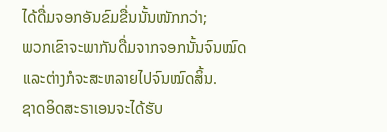ໄດ້ດື່ມຈອກອັນຂົມຂື່ນນັ້ນໜັກກວ່າ;
ພວກເຂົາຈະພາກັນດື່ມຈາກຈອກນັ້ນຈົນໝົດ
ແລະຕ່າງກໍຈະສະຫລາຍໄປຈົນໝົດສິ້ນ.
ຊາດອິດສະຣາເອນຈະໄດ້ຮັບ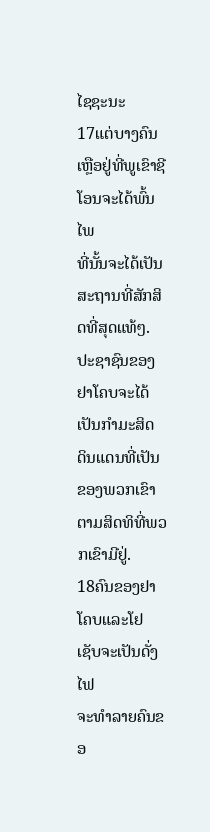ໄຊຊະນະ
17ແຕ່ບາງຄົນເຫຼືອຢູ່ທີ່ພູເຂົາຊີໂອນຈະໄດ້ພົ້ນໄພ
ທີ່ນັ້ນຈະໄດ້ເປັນສະຖານທີ່ສັກສິດທີ່ສຸດແທ້ໆ.
ປະຊາຊົນຂອງຢາໂຄບຈະໄດ້ເປັນກຳມະສິດ
ດິນແດນທີ່ເປັນຂອງພວກເຂົາຕາມສິດທິທີ່ພວກເຂົາມີຢູ່.
18ຄົນຂອງຢາໂຄບແລະໂຢເຊັບຈະເປັນດັ່ງໄຟ
ຈະທຳລາຍຄົນຂອ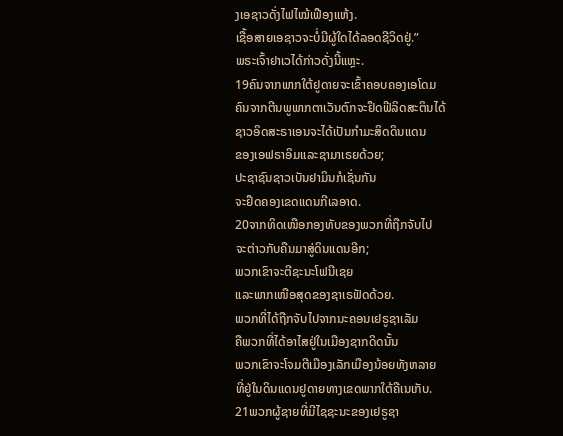ງເອຊາວດັ່ງໄຟໄໝ້ເຟືອງແຫ້ງ.
ເຊື້ອສາຍເອຊາວຈະບໍ່ມີຜູ້ໃດໄດ້ລອດຊີວິດຢູ່.”
ພຣະເຈົ້າຢາເວໄດ້ກ່າວດັ່ງນີ້ແຫຼະ.
19ຄົນຈາກພາກໃຕ້ຢູດາຍຈະເຂົ້າຄອບຄອງເອໂດມ
ຄົນຈາກຕີນພູພາກຕາເວັນຕົກຈະຢຶດຟີລິດສະຕິນໄດ້
ຊາວອິດສະຣາເອນຈະໄດ້ເປັນກຳມະສິດດິນແດນ
ຂອງເອຟຣາອິມແລະຊາມາເຣຍດ້ວຍ;
ປະຊາຊົນຊາວເບັນຢາມິນກໍເຊັ່ນກັນ
ຈະຢຶດຄອງເຂດແດນກີເລອາດ.
20ຈາກທິດເໜືອກອງທັບຂອງພວກທີ່ຖືກຈັບໄປ
ຈະຕ່າວກັບຄືນມາສູ່ດິນແດນອີກ;
ພວກເຂົາຈະຕີຊະນະໂຟນີເຊຍ
ແລະພາກເໜືອສຸດຂອງຊາເຣຟັດດ້ວຍ.
ພວກທີ່ໄດ້ຖືກຈັບໄປຈາກນະຄອນເຢຣູຊາເລັມ
ຄືພວກທີ່ໄດ້ອາໄສຢູ່ໃນເມືອງຊາກດິດນັ້ນ
ພວກເຂົາຈະໂຈມຕີເມືອງເລັກເມືອງນ້ອຍທັງຫລາຍ
ທີ່ຢູ່ໃນດິນແດນຢູດາຍທາງເຂດພາກໃຕ້ຄືເນເກັບ.
21ພວກຜູ້ຊາຍທີ່ມີໄຊຊະນະຂອງເຢຣູຊາ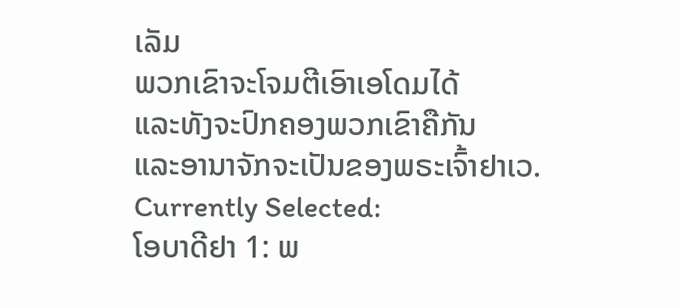ເລັມ
ພວກເຂົາຈະໂຈມຕີເອົາເອໂດມໄດ້
ແລະທັງຈະປົກຄອງພວກເຂົາຄືກັນ
ແລະອານາຈັກຈະເປັນຂອງພຣະເຈົ້າຢາເວ.
Currently Selected:
ໂອບາດີຢາ 1: ພ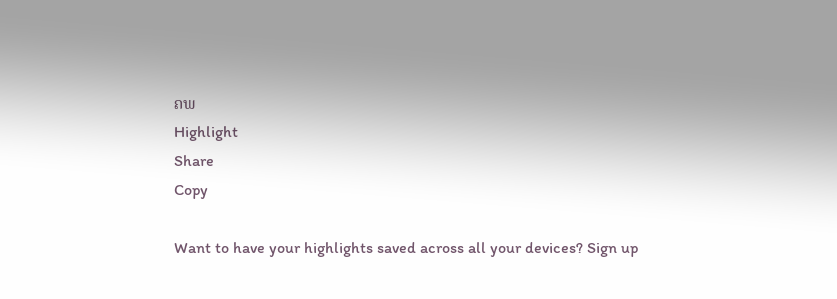ຄພ
Highlight
Share
Copy

Want to have your highlights saved across all your devices? Sign up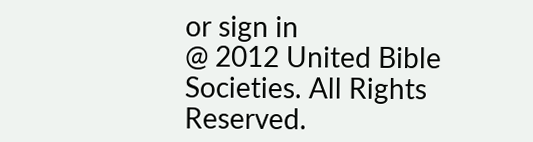or sign in
@ 2012 United Bible Societies. All Rights Reserved.